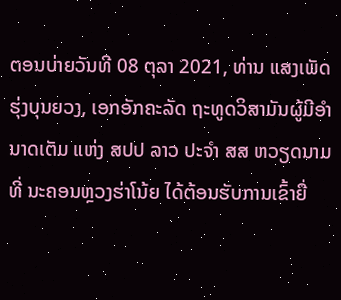ຕອນບ່າຍວັນທີ 08 ຕຸລາ 2021, ທ່ານ ແສງເພັດ ຮຸ່ງບຸນຍວງ, ເອກອັກຄະລັດ ຖະທູດວິສາມັນຜູ້ມີອໍານາດເຕັມ ແຫ່ງ ສປປ ລາວ ປະຈຳ ສສ ຫວຽດນາມ ທີ່ ນະຄອນຫຼວງຮ່າໂນ້ຍ ໄດ້ຕ້ອນຮັບການເຂົ້າຍື່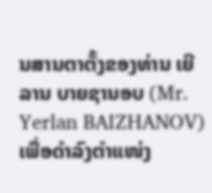ນສານຕາຕັ້ງຂອງທ່ານ ເຍີລານ ບາຍຊານອບ (Mr. Yerlan BAIZHANOV) ເພື່ອດຳລົງຕຳແໜ່ງ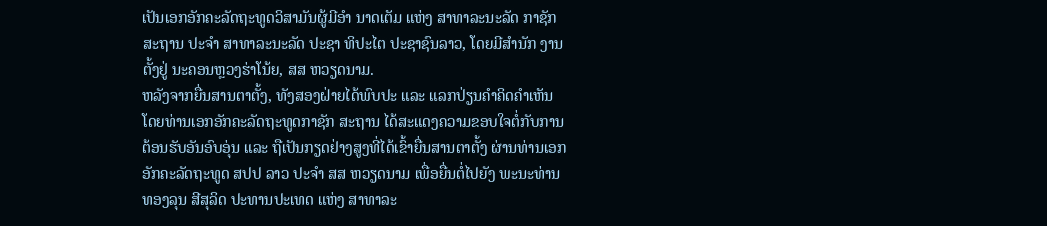ເປັນເອກອັກຄະລັດຖະທູດວິສາມັນຜູ້ມີອຳ ນາດເຕັມ ແຫ່ງ ສາທາລະນະລັດ ກາຊັກ ສະຖານ ປະຈໍາ ສາທາລະນະລັດ ປະຊາ ທິປະໄຕ ປະຊາຊົນລາວ, ໂດຍມີສຳນັກ ງານຕັ້ງຢູ່ ນະຄອນຫຼວງຮ່າໂນ້ຍ, ສສ ຫວຽດນາມ.
ຫລັງຈາກຍື່ນສານຕາຕັ້ງ, ທັງສອງຝ່າຍໄດ້ພົບປະ ແລະ ແລກປ່ຽນຄຳຄິດຄຳເຫັນ ໂດຍທ່ານເອກອັກຄະລັດຖະທູດກາຊັກ ສະຖານ ໄດ້ສະແດງຄວາມຂອບໃຈຕໍ່ກັບການຕ້ອນຮັບອັນອົບອຸ່ນ ແລະ ຖືເປັນກຽດຢ່າງສູງທີ່ໄດ້ເຂົ້າຍື່ນສານຕາຕັ້ງ ຜ່ານທ່ານເອກອັກຄະລັດຖະທູດ ສປປ ລາວ ປະຈຳ ສສ ຫວຽດນາມ ເພື່ອຍື່ນຕໍ່ໄປຍັງ ພະນະທ່ານ ທອງລຸນ ສີສຸລິດ ປະທານປະເທດ ແຫ່ງ ສາທາລະ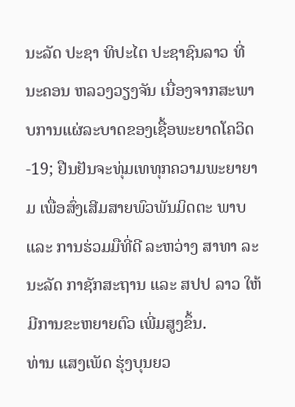ນະລັດ ປະຊາ ທິປະໄຕ ປະຊາຊົນລາວ ທີ່ ນະຄອນ ຫລວງວຽງຈັນ ເນື່ອງຈາກສະພາບການແຜ່ລະບາດຂອງເຊື້ອພະຍາດໂຄວິດ-19; ຢືນຢັນຈະທຸ່ມເທທຸກຄວາມພະຍາຍາມ ເພື່ອສົ່ງເສີມສາຍພົວພັນມິດຕະ ພາບ ແລະ ການຮ່ວມມືທີ່ດີ ລະຫວ່າງ ສາທາ ລະນະລັດ ກາຊັກສະຖານ ແລະ ສປປ ລາວ ໃຫ້ມີການຂະຫຍາຍຕົວ ເພີ່ມສູງຂຶ້ນ.
ທ່ານ ແສງເພັດ ຮຸ່ງບຸນຍວ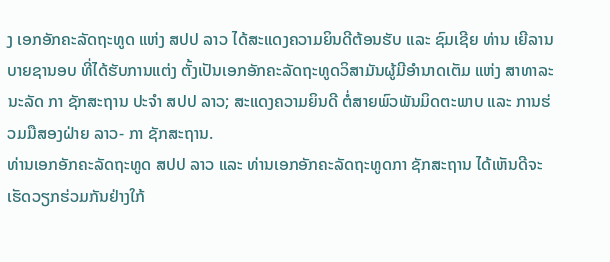ງ ເອກອັກຄະລັດຖະທູດ ແຫ່ງ ສປປ ລາວ ໄດ້ສະແດງຄວາມຍິນດີຕ້ອນຮັບ ແລະ ຊົມເຊີຍ ທ່ານ ເຍີລານ ບາຍຊານອບ ທີ່ໄດ້ຮັບການແຕ່ງ ຕັ້ງເປັນເອກອັກຄະລັດຖະທູດວິສາມັນຜູ້ມີອຳນາດເຕັມ ແຫ່ງ ສາທາລະນະລັດ ກາ ຊັກສະຖານ ປະຈຳ ສປປ ລາວ; ສະແດງຄວາມຍິນດີ ຕໍ່ສາຍພົວພັນມິດຕະພາບ ແລະ ການຮ່ວມມືສອງຝ່າຍ ລາວ- ກາ ຊັກສະຖານ.
ທ່ານເອກອັກຄະລັດຖະທູດ ສປປ ລາວ ແລະ ທ່ານເອກອັກຄະລັດຖະທູດກາ ຊັກສະຖານ ໄດ້ເຫັນດີຈະເຮັດວຽກຮ່ວມກັນຢ່າງໃກ້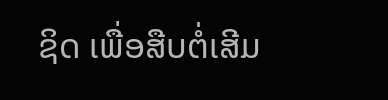ຊິດ ເພື່ອສືບຕໍ່ເສີມ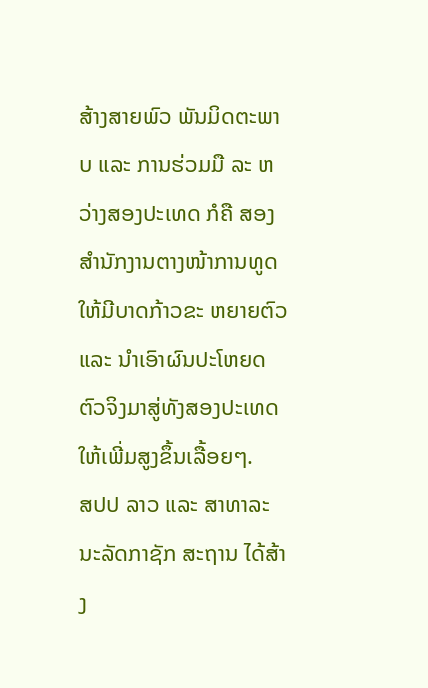ສ້າງສາຍພົວ ພັນມິດຕະພາບ ແລະ ການຮ່ວມມື ລະ ຫວ່າງສອງປະເທດ ກໍຄື ສອງສຳນັກງານຕາງໜ້າການທູດ ໃຫ້ມີບາດກ້າວຂະ ຫຍາຍຕົວ ແລະ ນຳເອົາຜົນປະໂຫຍດຕົວຈິງມາສູ່ທັງສອງປະເທດ ໃຫ້ເພີ່ມສູງຂຶ້ນເລື້ອຍໆ.
ສປປ ລາວ ແລະ ສາທາລະນະລັດກາຊັກ ສະຖານ ໄດ້ສ້າງ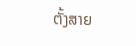ຕັ້ງສາຍ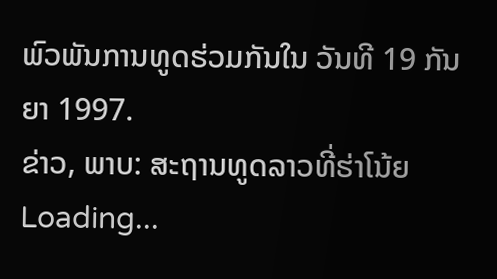ພົວພັນການທູດຮ່ວມກັນໃນ ວັນທີ 19 ກັນຍາ 1997.
ຂ່າວ, ພາບ: ສະຖານທູດລາວທີ່ຮ່າໂນ້ຍ
Loading...